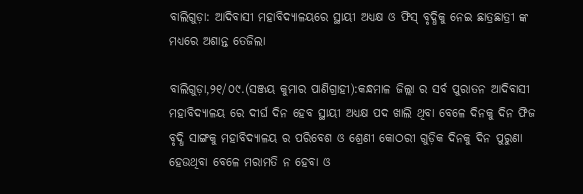ବାଲିଗୁଡ଼ା: ଆଦିବାସୀ ମହାବିଦ୍ୟାଳୟରେ ସ୍ଥାୟୀ ଅଧ୍ୟକ୍ଷ ଓ ଫିସ୍ ବୃଦ୍ଧିକୁ ନେଇ ଛାତ୍ରଛାତ୍ରୀ ଙ୍କ ମଧ୍ୟରେ ଅଶାନ୍ତ ତେଜିଲା

ବାଲିଗୁଡ଼ା,୨୧/୦୯.(ସଞ୍ଜୟ କୁମାର ପାଣିଗ୍ରାହୀ):କନ୍ଧମାଳ ଜିଲ୍ଲା ର ସର୍ବ ପୁରାତନ ଆଦିବାସୀ ମହାବିଦ୍ୟାଳୟ ରେ ଦୀର୍ଘ ଦିନ ହେବ ସ୍ଥାୟୀ ଅଧ୍ୟକ୍ଷ ପଦ ଖାଲି ଥିବା ବେଳେ ଦିନକୁ ଦିନ ଫିଜ ବୃଦ୍ଧି ସାଙ୍ଗକୁ ମହାବିଦ୍ୟାଳୟ ର ପରିବେଶ ଓ ଶ୍ରେଣୀ କୋଠରୀ ଗୁଡ଼ିକ ଦିନକୁ ଦିନ ପୁରୁଣା ହେଉଥିବା ବେଳେ ମରାମତି ନ ହେବା ଓ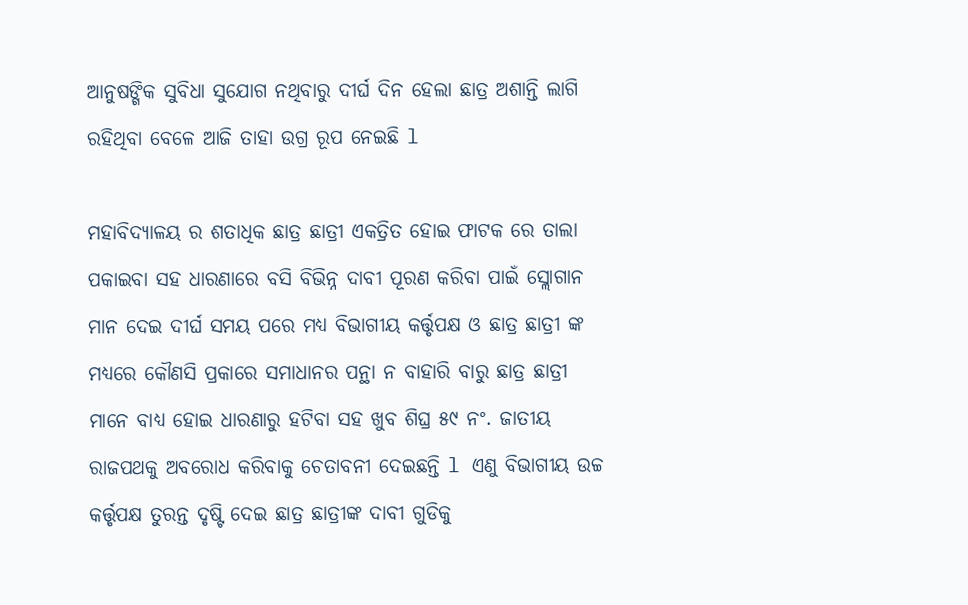ଆନୁଷଙ୍ଗିକ ସୁବିଧା ସୁଯୋଗ ନଥିବାରୁ ଦୀର୍ଘ ଦିନ ହେଲା ଛାତ୍ର ଅଶାନ୍ତି ଲାଗି ରହିଥିବା ବେଳେ ଆଜି ତାହା ଉଗ୍ର ରୂପ ନେଇଛି l

ମହାବିଦ୍ୟାଳୟ ର ଶତାଧିକ ଛାତ୍ର ଛାତ୍ରୀ ଏକତ୍ରିତ ହୋଇ ଫାଟକ ରେ ତାଲା ପକାଇବା ସହ ଧାରଣାରେ ବସି ବିଭିନ୍ନ ଦାବୀ ପୂରଣ କରିବା ପାଇଁ ସ୍ଲୋଗାନ ମାନ ଦେଇ ଦୀର୍ଘ ସମୟ ପରେ ମଧ୍ୟ ବିଭାଗୀୟ କର୍ତ୍ତୃପକ୍ଷ ଓ ଛାତ୍ର ଛାତ୍ରୀ ଙ୍କ ମଧ୍ୟରେ କୌଣସି ପ୍ରକାରେ ସମାଧାନର ପନ୍ଥା ନ ବାହାରି ବାରୁ ଛାତ୍ର ଛାତ୍ରୀ ମାନେ ବାଧ୍ୟ ହୋଇ ଧାରଣାରୁ ହଟିବା ସହ ଖୁବ ଶିଘ୍ର ୫୯ ନଂ. ଜାତୀୟ ରାଜପଥକୁ ଅବରୋଧ କରିବାକୁ ଚେତାବନୀ ଦେଇଛନ୍ତି l ଏଣୁ ବିଭାଗୀୟ ଉଚ୍ଚ କର୍ତ୍ତୃପକ୍ଷ ତୁରନ୍ତ ଦୃଷ୍ଟି ଦେଇ ଛାତ୍ର ଛାତ୍ରୀଙ୍କ ଦାବୀ ଗୁଡିକୁ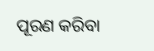ପୂରଣ କରିବା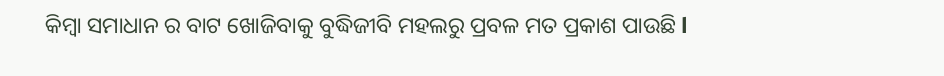କିମ୍ବା ସମାଧାନ ର ବାଟ ଖୋଜିବାକୁ ବୁଦ୍ଧିଜୀବି ମହଲରୁ ପ୍ରବଳ ମତ ପ୍ରକାଶ ପାଉଛି l